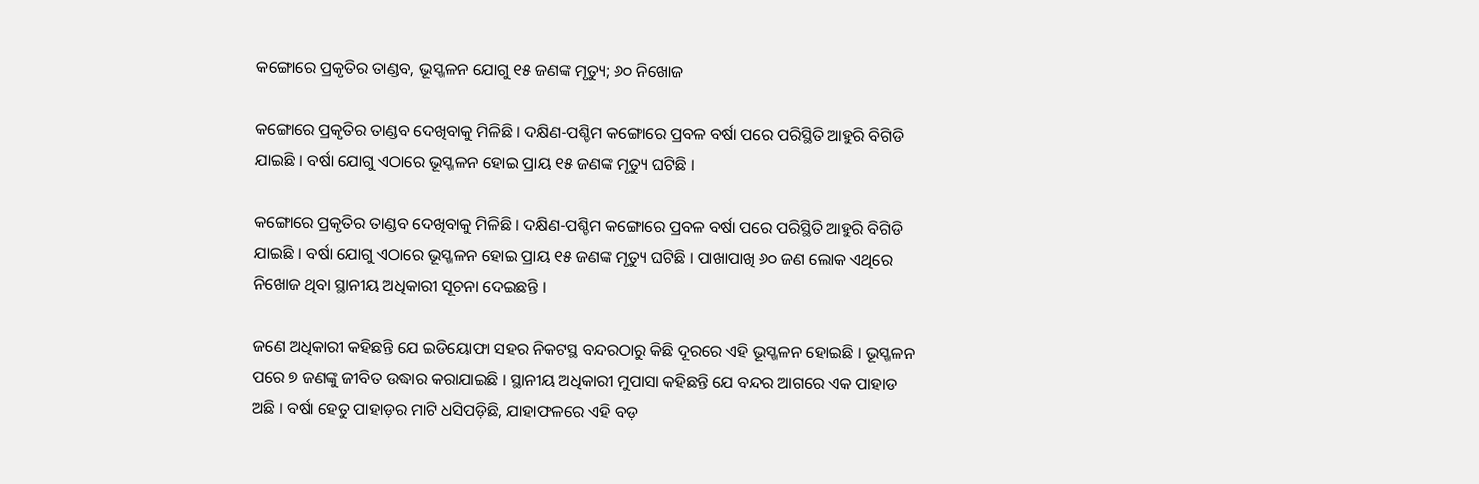କଙ୍ଗୋରେ ପ୍ରକୃତିର ତାଣ୍ଡବ, ଭୂସ୍ଖଳନ ଯୋଗୁ ୧୫ ଜଣଙ୍କ ମୃତ୍ୟୁ; ୬୦ ନିଖୋଜ

କଙ୍ଗୋରେ ପ୍ରକୃତିର ତାଣ୍ଡବ ଦେଖିବାକୁ ମିଳିଛି । ଦକ୍ଷିଣ-ପଶ୍ଚିମ କଙ୍ଗୋରେ ପ୍ରବଳ ବର୍ଷା ପରେ ପରିସ୍ଥିତି ଆହୁରି ବିଗିଡି ଯାଇଛି । ବର୍ଷା ଯୋଗୁ ଏଠାରେ ଭୂସ୍ଖଳନ ହୋଇ ପ୍ରାୟ ୧୫ ଜଣଙ୍କ ମୃତ୍ୟୁ ଘଟିଛି ।

କଙ୍ଗୋରେ ପ୍ରକୃତିର ତାଣ୍ଡବ ଦେଖିବାକୁ ମିଳିଛି । ଦକ୍ଷିଣ-ପଶ୍ଚିମ କଙ୍ଗୋରେ ପ୍ରବଳ ବର୍ଷା ପରେ ପରିସ୍ଥିତି ଆହୁରି ବିଗିଡି ଯାଇଛି । ବର୍ଷା ଯୋଗୁ ଏଠାରେ ଭୂସ୍ଖଳନ ହୋଇ ପ୍ରାୟ ୧୫ ଜଣଙ୍କ ମୃତ୍ୟୁ ଘଟିଛି । ପାଖାପାଖି ୬୦ ଜଣ ଲୋକ ଏଥିରେ ନିଖୋଜ ଥିବା ସ୍ଥାନୀୟ ଅଧିକାରୀ ସୂଚନା ଦେଇଛନ୍ତି ।

ଜଣେ ଅଧିକାରୀ କହିଛନ୍ତି ଯେ ଇଡିୟୋଫା ସହର ନିକଟସ୍ଥ ବନ୍ଦରଠାରୁ କିଛି ଦୂରରେ ଏହି ଭୂସ୍ଖଳନ ହୋଇଛି । ଭୂସ୍ଖଳନ ପରେ ୭ ଜଣଙ୍କୁ ଜୀବିତ ଉଦ୍ଧାର କରାଯାଇଛି । ସ୍ଥାନୀୟ ଅଧିକାରୀ ମୁପାସା କହିଛନ୍ତି ଯେ ବନ୍ଦର ଆଗରେ ଏକ ପାହାଡ ଅଛି । ବର୍ଷା ହେତୁ ପାହାଡ଼ର ମାଟି ଧସିପଡ଼ିଛି, ଯାହାଫଳରେ ଏହି ବଡ଼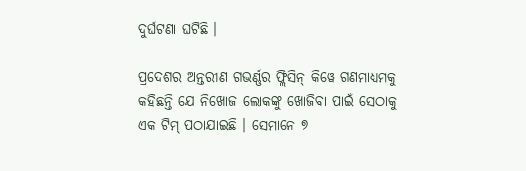ଦୁର୍ଘଟଣା ଘଟିଛି ।

ପ୍ରଦେଶର ଅନ୍ତରୀଣ ଗଭର୍ଣ୍ଣର ଫ୍ଲିସିନ୍‌ କିୱେ ଗଣମାଧ୍ୟମକୁ କହିଛନ୍ତି ଯେ ନିଖୋଜ ଲୋକଙ୍କୁ ଖୋଜିବା ପାଇଁ ସେଠାକୁ ଏକ ଟିମ୍‌ ପଠାଯାଇଛି । ସେମାନେ ୭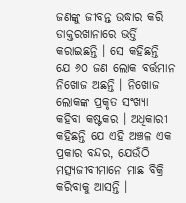ଜଣଙ୍କୁ ଜୀବନ୍ତ ଉଦ୍ଧାର କରି ଡାକ୍ତରଖାନାରେ ଭର୍ତ୍ତି କରାଇଛନ୍ତି । ସେ କହିଛନ୍ତି ଯେ ୬୦ ଜଣ ଲୋକ ବର୍ତ୍ତମାନ ନିଖୋଜ ଅଛନ୍ତି । ନିଖୋଜ ଲୋକଙ୍କ ପ୍ରକୃତ ସଂଖ୍ୟା କହିବା କଷ୍ଟକର । ଅଧିକାରୀ କହିଛନ୍ତି ଯେ ଏହି ଅଞ୍ଚଳ ଏକ ପ୍ରକାର ବନ୍ଦର, ଯେଉଁଠି ମତ୍ସ୍ୟଜୀବୀମାନେ ମାଛ ବିକ୍ରି କରିବାକୁ ଆସନ୍ତି ।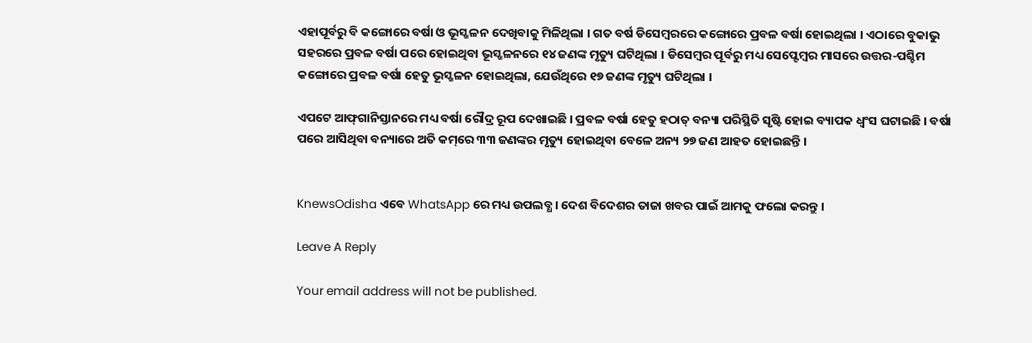ଏହାପୂର୍ବରୁ ବି କଙ୍ଗୋରେ ବର୍ଷା ଓ ଭୂସ୍ଖଳନ ଦେଖିବାକୁ ମିଳିଥିଲା । ଗତ ବର୍ଷ ଡିସେମ୍ବରରେ କଙ୍ଗୋରେ ପ୍ରବଳ ବର୍ଷା ହୋଇଥିଲା । ଏଠାରେ ବୁକାଭୁ ସହରରେ ପ୍ରବଳ ବର୍ଷା ପରେ ହୋଇଥିବା ଭୂସ୍ଖଳନରେ ୧୪ ଜଣଙ୍କ ମୃତ୍ୟୁ ଘଟିଥିଲା । ଡିସେମ୍ବର ପୂର୍ବରୁ ମଧ୍ୟ ସେପ୍ଟେମ୍ବର ମାସରେ ଉତ୍ତର-ପଶ୍ଚିମ କଙ୍ଗୋରେ ପ୍ରବଳ ବର୍ଷା ହେତୁ ଭୂସ୍ଖଳନ ହୋଇଥିଲା, ଯେଉଁଥିରେ ୧୭ ଜଣଙ୍କ ମୃତ୍ୟୁ ଘଟିଥିଲା ।

ଏପଟେ ଆଫ୍‌ଗାନିସ୍ତାନରେ ମଧ୍ୟ ବର୍ଷା ରୌଦ୍ର ରୂପ ଦେଖାଇଛି । ପ୍ରବଳ ବର୍ଷା ହେତୁ ହଠାତ୍‌ ବନ୍ୟା ପରିସ୍ଥିତି ସୃଷ୍ଟି ହୋଇ ବ୍ୟାପକ ଧ୍ୱଂସ ଘଟାଇଛି । ବର୍ଷା ପରେ ଆସିଥିବା ବନ୍ୟାରେ ଅତି କମ୍‌ରେ ୩୩ ଜଣଙ୍କର ମୃତ୍ୟୁ ହୋଇଥିବା ବେଳେ ଅନ୍ୟ ୨୭ ଜଣ ଆହତ ହୋଇଛନ୍ତି ।


KnewsOdisha ଏବେ WhatsApp ରେ ମଧ୍ୟ ଉପଲବ୍ଧ । ଦେଶ ବିଦେଶର ତାଜା ଖବର ପାଇଁ ଆମକୁ ଫଲୋ କରନ୍ତୁ ।

Leave A Reply

Your email address will not be published.